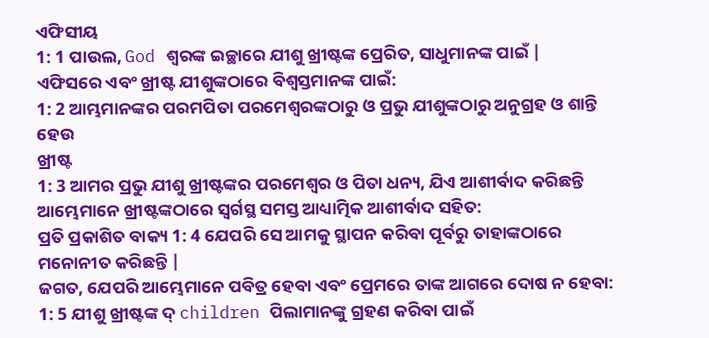ଏଫିସୀୟ
1: 1 ପାଉଲ, God ଶ୍ବରଙ୍କ ଇଚ୍ଛାରେ ଯୀଶୁ ଖ୍ରୀଷ୍ଟଙ୍କ ପ୍ରେରିତ, ସାଧୁମାନଙ୍କ ପାଇଁ |
ଏଫିସରେ ଏବଂ ଖ୍ରୀଷ୍ଟ ଯୀଶୁଙ୍କଠାରେ ବିଶ୍ୱସ୍ତମାନଙ୍କ ପାଇଁ:
1: 2 ଆମ୍ଭମାନଙ୍କର ପରମପିତା ପରମେଶ୍ବରଙ୍କଠାରୁ ଓ ପ୍ରଭୁ ଯୀଶୁଙ୍କଠାରୁ ଅନୁଗ୍ରହ ଓ ଶାନ୍ତି ହେଉ
ଖ୍ରୀଷ୍ଟ
1: 3 ଆମର ପ୍ରଭୁ ଯୀଶୁ ଖ୍ରୀଷ୍ଟଙ୍କର ପରମେଶ୍ୱର ଓ ପିତା ଧନ୍ୟ, ଯିଏ ଆଶୀର୍ବାଦ କରିଛନ୍ତି
ଆମ୍ଭେମାନେ ଖ୍ରୀଷ୍ଟଙ୍କଠାରେ ସ୍ୱର୍ଗସ୍ଥ ସମସ୍ତ ଆଧ୍ୟାତ୍ମିକ ଆଶୀର୍ବାଦ ସହିତ:
ପ୍ରତି ପ୍ରକାଶିତ ବାକ୍ୟ 1: 4 ଯେପରି ସେ ଆମକୁ ସ୍ଥାପନ କରିବା ପୂର୍ବରୁ ତାହାଙ୍କଠାରେ ମନୋନୀତ କରିଛନ୍ତି |
ଜଗତ, ଯେପରି ଆମ୍ଭେମାନେ ପବିତ୍ର ହେବା ଏବଂ ପ୍ରେମରେ ତାଙ୍କ ଆଗରେ ଦୋଷ ନ ହେବା:
1: 5 ଯୀଶୁ ଖ୍ରୀଷ୍ଟଙ୍କ ଦ୍ children ପିଲାମାନଙ୍କୁ ଗ୍ରହଣ କରିବା ପାଇଁ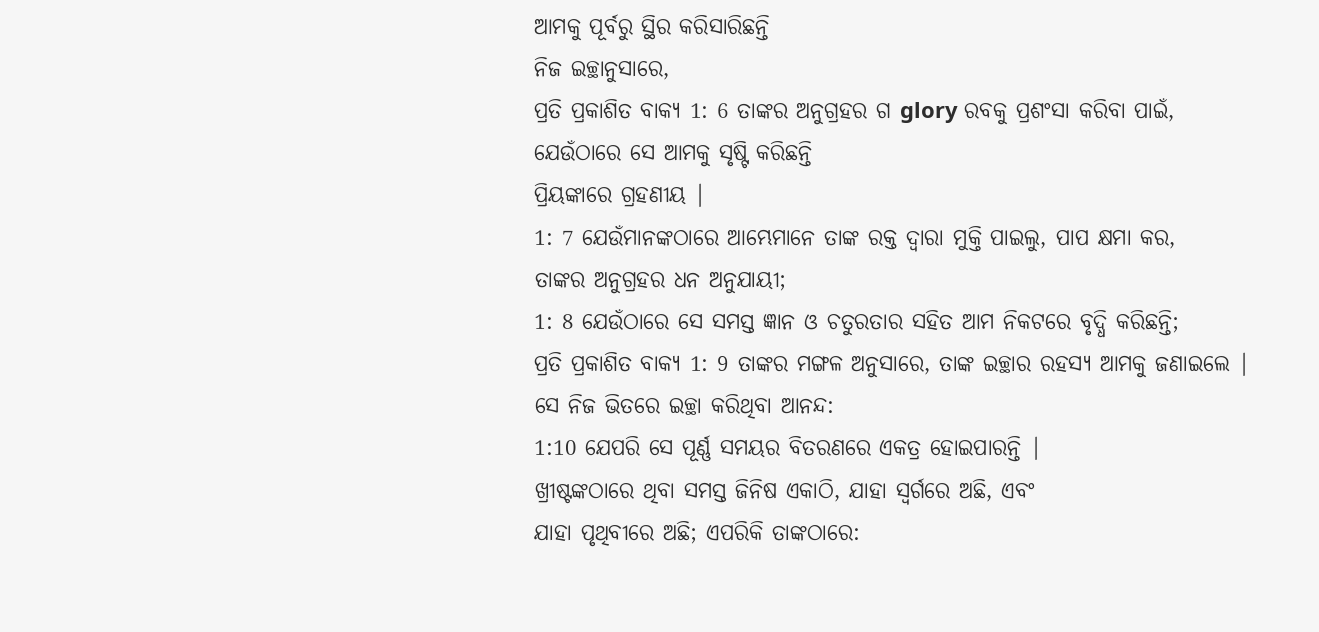ଆମକୁ ପୂର୍ବରୁ ସ୍ଥିର କରିସାରିଛନ୍ତି
ନିଜ ଇଚ୍ଛାନୁସାରେ,
ପ୍ରତି ପ୍ରକାଶିତ ବାକ୍ୟ 1: 6 ତାଙ୍କର ଅନୁଗ୍ରହର ଗ glory ରବକୁ ପ୍ରଶଂସା କରିବା ପାଇଁ, ଯେଉଁଠାରେ ସେ ଆମକୁ ସୃଷ୍ଟି କରିଛନ୍ତି
ପ୍ରିୟଙ୍କାରେ ଗ୍ରହଣୀୟ |
1: 7 ଯେଉଁମାନଙ୍କଠାରେ ଆମ୍ଭେମାନେ ତାଙ୍କ ରକ୍ତ ଦ୍ୱାରା ମୁକ୍ତି ପାଇଲୁ, ପାପ କ୍ଷମା କର,
ତାଙ୍କର ଅନୁଗ୍ରହର ଧନ ଅନୁଯାୟୀ;
1: 8 ଯେଉଁଠାରେ ସେ ସମସ୍ତ ଜ୍ଞାନ ଓ ଚତୁରତାର ସହିତ ଆମ ନିକଟରେ ବୃଦ୍ଧି କରିଛନ୍ତି;
ପ୍ରତି ପ୍ରକାଶିତ ବାକ୍ୟ 1: 9 ତାଙ୍କର ମଙ୍ଗଳ ଅନୁସାରେ, ତାଙ୍କ ଇଚ୍ଛାର ରହସ୍ୟ ଆମକୁ ଜଣାଇଲେ |
ସେ ନିଜ ଭିତରେ ଇଚ୍ଛା କରିଥିବା ଆନନ୍ଦ:
1:10 ଯେପରି ସେ ପୂର୍ଣ୍ଣ ସମୟର ବିତରଣରେ ଏକତ୍ର ହୋଇପାରନ୍ତି |
ଖ୍ରୀଷ୍ଟଙ୍କଠାରେ ଥିବା ସମସ୍ତ ଜିନିଷ ଏକାଠି, ଯାହା ସ୍ୱର୍ଗରେ ଅଛି, ଏବଂ
ଯାହା ପୃଥିବୀରେ ଅଛି; ଏପରିକି ତାଙ୍କଠାରେ: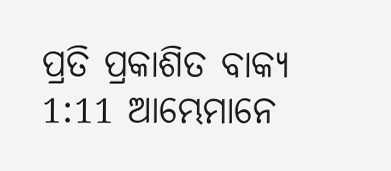ପ୍ରତି ପ୍ରକାଶିତ ବାକ୍ୟ 1:11 ଆମ୍ଭେମାନେ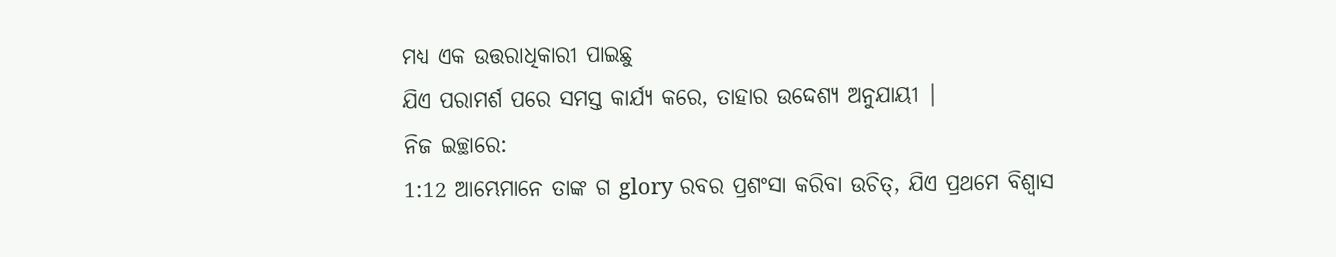ମଧ୍ୟ ଏକ ଉତ୍ତରାଧିକାରୀ ପାଇଛୁ
ଯିଏ ପରାମର୍ଶ ପରେ ସମସ୍ତ କାର୍ଯ୍ୟ କରେ, ତାହାର ଉଦ୍ଦେଶ୍ୟ ଅନୁଯାୟୀ |
ନିଜ ଇଚ୍ଛାରେ:
1:12 ଆମ୍ଭେମାନେ ତାଙ୍କ ଗ glory ରବର ପ୍ରଶଂସା କରିବା ଉଚିତ୍, ଯିଏ ପ୍ରଥମେ ବିଶ୍ୱାସ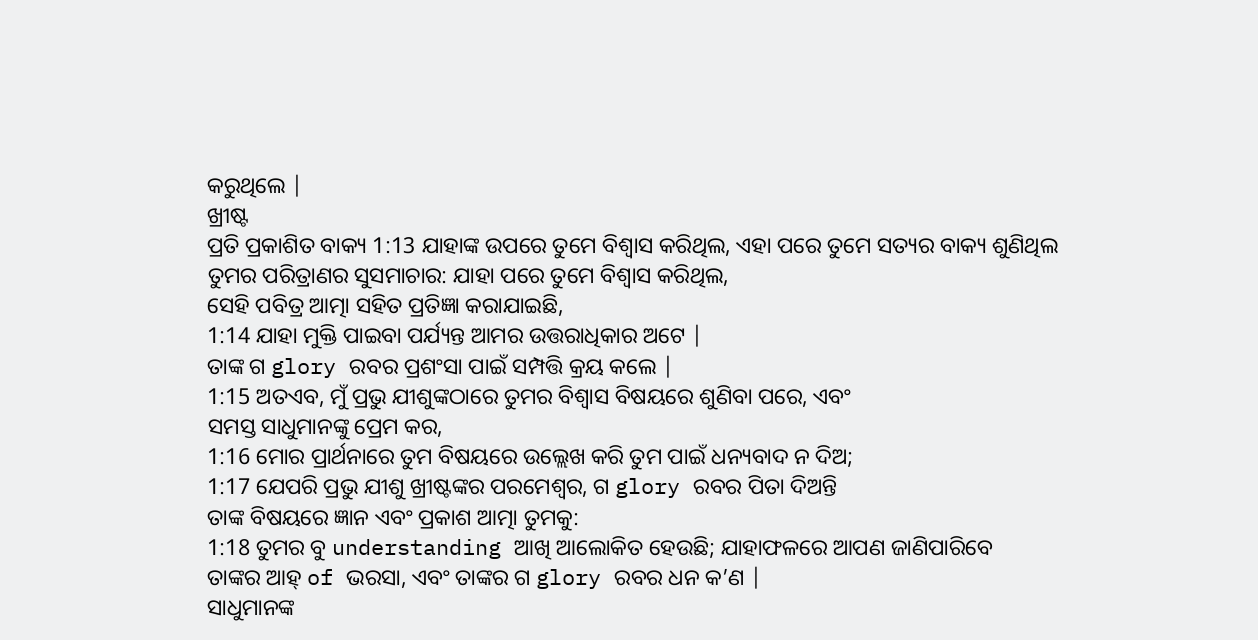କରୁଥିଲେ |
ଖ୍ରୀଷ୍ଟ
ପ୍ରତି ପ୍ରକାଶିତ ବାକ୍ୟ 1:13 ଯାହାଙ୍କ ଉପରେ ତୁମେ ବିଶ୍ୱାସ କରିଥିଲ, ଏହା ପରେ ତୁମେ ସତ୍ୟର ବାକ୍ୟ ଶୁଣିଥିଲ
ତୁମର ପରିତ୍ରାଣର ସୁସମାଚାର: ଯାହା ପରେ ତୁମେ ବିଶ୍ୱାସ କରିଥିଲ,
ସେହି ପବିତ୍ର ଆତ୍ମା ସହିତ ପ୍ରତିଜ୍ଞା କରାଯାଇଛି,
1:14 ଯାହା ମୁକ୍ତି ପାଇବା ପର୍ଯ୍ୟନ୍ତ ଆମର ଉତ୍ତରାଧିକାର ଅଟେ |
ତାଙ୍କ ଗ glory ରବର ପ୍ରଶଂସା ପାଇଁ ସମ୍ପତ୍ତି କ୍ରୟ କଲେ |
1:15 ଅତଏବ, ମୁଁ ପ୍ରଭୁ ଯୀଶୁଙ୍କଠାରେ ତୁମର ବିଶ୍ୱାସ ବିଷୟରେ ଶୁଣିବା ପରେ, ଏବଂ
ସମସ୍ତ ସାଧୁମାନଙ୍କୁ ପ୍ରେମ କର,
1:16 ମୋର ପ୍ରାର୍ଥନାରେ ତୁମ ବିଷୟରେ ଉଲ୍ଲେଖ କରି ତୁମ ପାଇଁ ଧନ୍ୟବାଦ ନ ଦିଅ;
1:17 ଯେପରି ପ୍ରଭୁ ଯୀଶୁ ଖ୍ରୀଷ୍ଟଙ୍କର ପରମେଶ୍ୱର, ଗ glory ରବର ପିତା ଦିଅନ୍ତି
ତାଙ୍କ ବିଷୟରେ ଜ୍ଞାନ ଏବଂ ପ୍ରକାଶ ଆତ୍ମା ତୁମକୁ:
1:18 ତୁମର ବୁ understanding ଆଖି ଆଲୋକିତ ହେଉଛି; ଯାହାଫଳରେ ଆପଣ ଜାଣିପାରିବେ
ତାଙ୍କର ଆହ୍ of ଭରସା, ଏବଂ ତାଙ୍କର ଗ glory ରବର ଧନ କ’ଣ |
ସାଧୁମାନଙ୍କ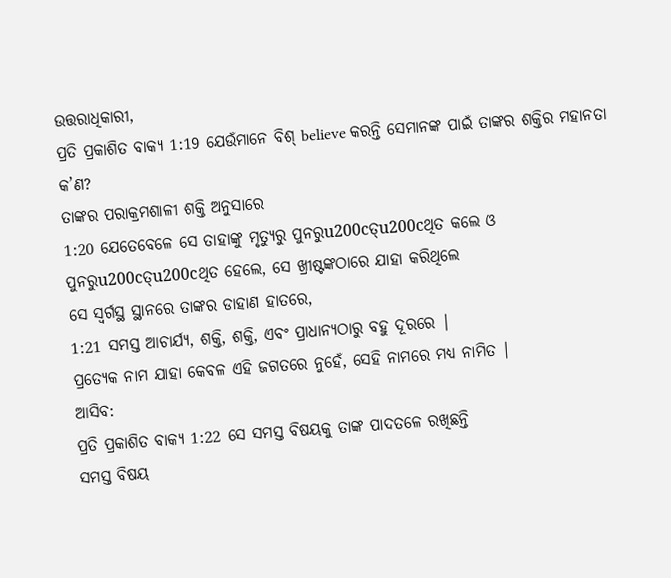ଉତ୍ତରାଧିକାରୀ,
ପ୍ରତି ପ୍ରକାଶିତ ବାକ୍ୟ 1:19 ଯେଉଁମାନେ ବିଶ୍ believe କରନ୍ତି ସେମାନଙ୍କ ପାଇଁ ତାଙ୍କର ଶକ୍ତିର ମହାନତା କ’ଣ?
ତାଙ୍କର ପରାକ୍ରମଶାଳୀ ଶକ୍ତି ଅନୁସାରେ
1:20 ଯେତେବେଳେ ସେ ତାହାଙ୍କୁ ମୃତ୍ୟୁରୁ ପୁନରୁu200cତ୍u200cଥିତ କଲେ ଓ ପୁନରୁu200cତ୍u200cଥିତ ହେଲେ, ସେ ଖ୍ରୀଷ୍ଟଙ୍କଠାରେ ଯାହା କରିଥିଲେ
ସେ ସ୍ୱର୍ଗସ୍ଥ ସ୍ଥାନରେ ତାଙ୍କର ଡାହାଣ ହାତରେ,
1:21 ସମସ୍ତ ଆଚାର୍ଯ୍ୟ, ଶକ୍ତି, ଶକ୍ତି, ଏବଂ ପ୍ରାଧାନ୍ୟଠାରୁ ବହୁ ଦୂରରେ |
ପ୍ରତ୍ୟେକ ନାମ ଯାହା କେବଳ ଏହି ଜଗତରେ ନୁହେଁ, ସେହି ନାମରେ ମଧ୍ୟ ନାମିତ |
ଆସିବ:
ପ୍ରତି ପ୍ରକାଶିତ ବାକ୍ୟ 1:22 ସେ ସମସ୍ତ ବିଷୟକୁ ତାଙ୍କ ପାଦତଳେ ରଖିଛନ୍ତି
ସମସ୍ତ ବିଷୟ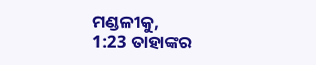ମଣ୍ଡଳୀକୁ,
1:23 ତାହାଙ୍କର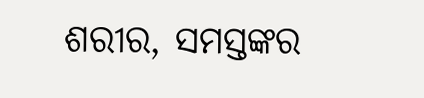ଶରୀର, ସମସ୍ତଙ୍କର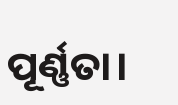ପୂର୍ଣ୍ଣତା।